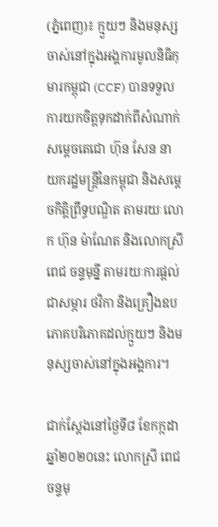(ភ្នំពេញ)៖ ក្មួយៗ និងមនុស្សចាស់នៅក្នុងអង្គការមូលនិធិកុមារកម្ពុជា (CCF) បានទទួលការយកចិត្តទុកដាក់ពីសំណាក់សម្ដេចតេជោ ហ៊ុន សែន នាយករដ្ឋមន្រ្តីនៃកម្ពុជា និងសម្ដេចកិត្តិព្រឹទ្ធបណ្ឌិត តាមរយៈលោក ហ៊ុន ម៉ាណែត និងលោកស្រី ពេជ ចន្ទមុន្នី តាមរយៈការផ្ដល់ជាសម្ភារ ថវិកា និងគ្រឿងឧបភោគបរិភោគដល់ក្មួយៗ និងមនុស្សចាស់នៅក្នុងអង្គការ។

ជាក់ស្ដែងនៅថ្ងៃទី៨ ខែកក្កដា ឆ្នាំ២០២០នេះ លោកស្រី ពេជ ចន្ទមុ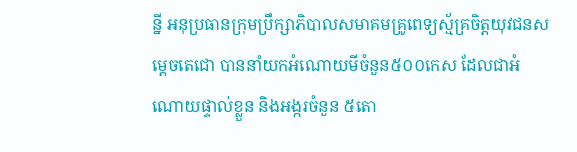ន្នី អនុប្រធានក្រុមប្រឹក្សាភិបាលសមាគមគ្រូពេទ្យស្ម័គ្រចិត្តយុវជនសម្តេចតេជោ បាននាំយកអំណោយមីចំនួន៥០០កេស ដែលជាអំណោយផ្ទាល់ខ្លួន និងអង្ករចំនួន ៥តោ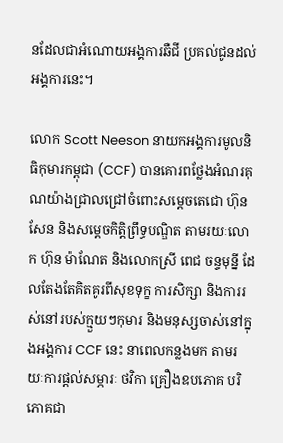នដែលជាអំណោយអង្គការឆឺជី ប្រគល់ជូនដល់អង្គការនេះ។

លោក Scott Neeson នាយកអង្គការមូលនិធិកុមារកម្ពុជា (CCF) បានគោរពថ្លែងអំណរគុណយ៉ាងជ្រាលជ្រៅចំពោះសម្ដេចតេជោ ហ៊ុន សែន និងសម្ដេចកិត្តិព្រឹទ្ធបណ្ឌិត តាមរយៈលោក ហ៊ុន ម៉ាណែត និងលោកស្រី ពេជ ចន្ទមុន្នី ដែលតែងតែគិតគូរពីសុខទុក្ខ ការសិក្សា និងការរស់នៅរបស់ក្មួយៗកុមារ និងមនុស្សចាស់នៅក្នុងអង្គការ CCF នេះ នាពេលកន្លងមក តាមរយៈការផ្ដល់សម្ភារៈ ថវិកា គ្រឿងឧបភោគ បរិភោគជា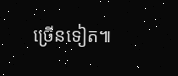ច្រើនទៀត៕